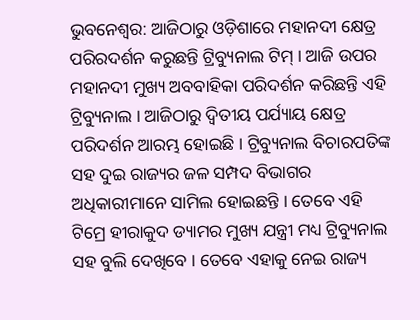ଭୁବନେଶ୍ବର: ଆଜିଠାରୁ ଓଡ଼ିଶାରେ ମହାନଦୀ କ୍ଷେତ୍ର ପରିରଦର୍ଶନ କରୁଛନ୍ତି ଟ୍ରିବ୍ୟୁନାଲ ଟିମ୍ । ଆଜି ଉପର ମହାନଦୀ ମୁଖ୍ୟ ଅବବାହିକା ପରିଦର୍ଶନ କରିଛନ୍ତି ଏହି ଟ୍ରିବ୍ୟୁନାଲ । ଆଜିଠାରୁ ଦ୍ବିତୀୟ ପର୍ଯ୍ୟାୟ କ୍ଷେତ୍ର ପରିଦର୍ଶନ ଆରମ୍ଭ ହୋଇଛି । ଟ୍ରିବ୍ୟୁନାଲ ବିଚାରପତିଙ୍କ ସହ ଦୁଇ ରାଜ୍ୟର ଜଳ ସମ୍ପଦ ବିଭାଗର ଅଧିକାରୀମାନେ ସାମିଲ ହୋଇଛନ୍ତି । ତେବେ ଏହି ଟିମ୍ରେ ହୀରାକୁଦ ଡ୍ୟାମର ମୁଖ୍ୟ ଯନ୍ତ୍ରୀ ମଧ୍ୟ ଟ୍ରିବ୍ୟୁନାଲ ସହ ବୁଲି ଦେଖିବେ । ତେବେ ଏହାକୁ ନେଇ ରାଜ୍ୟ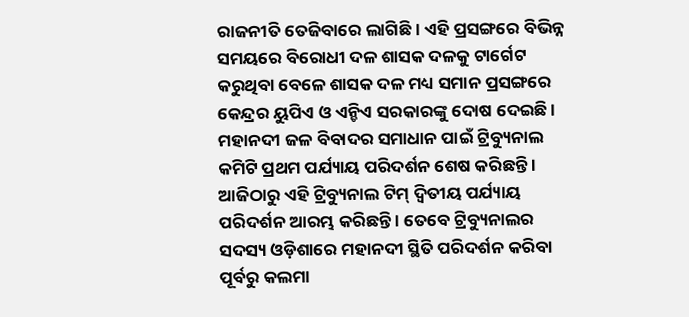ରାଜନୀତି ତେଜିବାରେ ଲାଗିଛି । ଏହି ପ୍ରସଙ୍ଗରେ ବିଭିନ୍ନ ସମୟରେ ବିରୋଧୀ ଦଳ ଶାସକ ଦଳକୁ ଟାର୍ଗେଟ କରୁଥିବା ବେଳେ ଶାସକ ଦଳ ମଧ୍ୟ ସମାନ ପ୍ରସଙ୍ଗରେ କେନ୍ଦ୍ରର ୟୁପିଏ ଓ ଏନ୍ଡିଏ ସରକାରଙ୍କୁ ଦୋଷ ଦେଇଛି ।
ମହାନଦୀ ଜଳ ବିବାଦର ସମାଧାନ ପାଇଁ ଟ୍ରିବ୍ୟୁନାଲ କମିଟି ପ୍ରଥମ ପର୍ଯ୍ୟାୟ ପରିଦର୍ଶନ ଶେଷ କରିଛନ୍ତି । ଆଜିଠାରୁ ଏହି ଟ୍ରିବ୍ୟୁନାଲ ଟିମ୍ ଦ୍ବିତୀୟ ପର୍ଯ୍ୟାୟ ପରିଦର୍ଶନ ଆରମ୍ଭ କରିଛନ୍ତି । ତେବେ ଟ୍ରିବ୍ୟୁନାଲର ସଦସ୍ୟ ଓଡ଼ିଶାରେ ମହାନଦୀ ସ୍ଥିତି ପରିଦର୍ଶନ କରିବା ପୂର୍ବରୁ କଲମା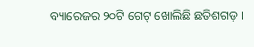ବ୍ୟାରେଜର ୨୦ଟି ଗେଟ୍ ଖୋଲିଛି ଛତିଶଗଡ଼ ।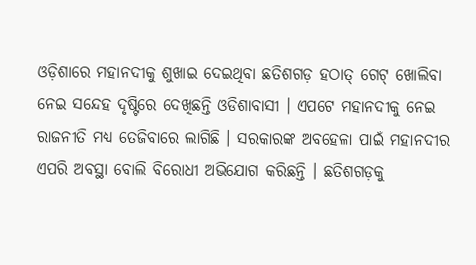ଓଡ଼ିଶାରେ ମହାନଦୀକୁ ଶୁଖାଇ ଦେଇଥିବା ଛତିଶଗଡ଼ ହଠାତ୍ ଗେଟ୍ ଖୋଲିବା ନେଇ ସନ୍ଦେହ ଦୃଷ୍ଟିରେ ଦେଖିଛନ୍ତି ଓଡିଶାବାସୀ । ଏପଟେ ମହାନଦୀକୁ ନେଇ ରାଜନୀତି ମଧ୍ୟ ତେଜିବାରେ ଲାଗିଛି । ସରକାରଙ୍କ ଅବହେଳା ପାଇଁ ମହାନଦୀର ଏପରି ଅବସ୍ଥା ବୋଲି ବିରୋଧୀ ଅଭିଯୋଗ କରିଛନ୍ତି । ଛତିଶଗଡ଼କୁ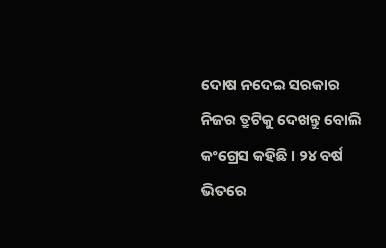ଦୋଷ ନଦେଇ ସରକାର ନିଜର ତ୍ରୁଟିକୁ ଦେଖନ୍ତୁ ବୋଲି କଂଗ୍ରେସ କହିଛି । ୨୪ ବର୍ଷ ଭିତରେ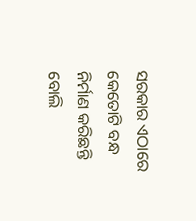ସରକାର ଏଠାରେ କେତୋଟି ବନ୍ଧ ନିର୍ମାଣ କରିଛନ୍ତି ବୋଲି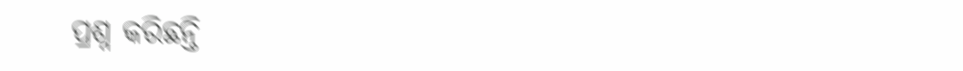ପ୍ରଶ୍ନ କରିଛନ୍ତି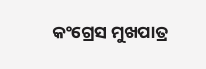କଂଗ୍ରେସ ମୁଖପାତ୍ର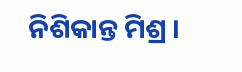ନିଶିକାନ୍ତ ମିଶ୍ର ।